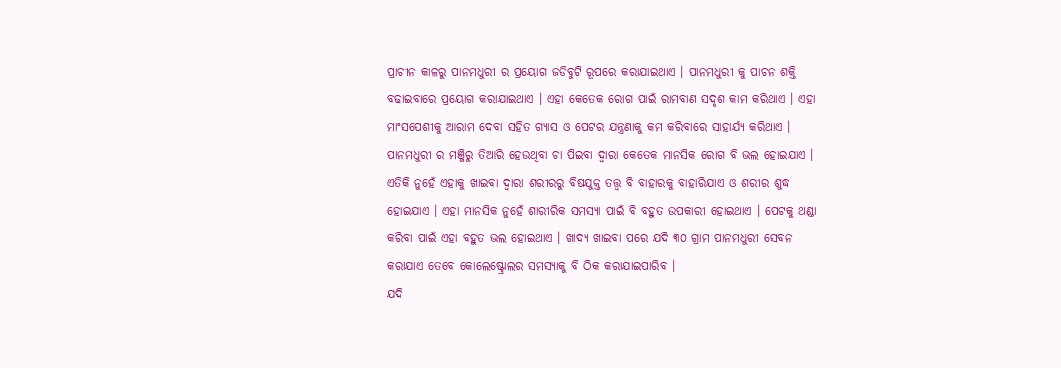ପ୍ରାଚୀନ କାଳରୁ ପାନମଧୁରୀ ର ପ୍ରୟୋଗ ଜଡିବୁଟି ରୂପରେ କରାଯାଇଥାଏ । ପାନମଧୁରୀ କୁ ପାଚନ ଶକ୍ତି ବଢାଇବାରେ ପ୍ରୟୋଗ କରାଯାଇଥାଏ । ଏହା କେତେକ ରୋଗ ପାଇଁ ରାମବାଣ ସଦୃଶ କାମ କରିଥାଏ । ଏହା ମାଂସପେଶୀକୁ ଆରାମ ଦେବା ସହିତ ଗ୍ୟାସ ଓ ପେଟର ଯନ୍ତ୍ରଣାକୁ କମ କରିବାରେ ସାହାର୍ଯ୍ୟ କରିଥାଏ । ପାନମଧୁରୀ ର ମଞ୍ଜିରୁ ତିଆରି ହେଉଥିବା ଚା ପିଇବା ଦ୍ଵାରା କେତେକ ମାନସିକ ରୋଗ ବି ଭଲ ହୋଇଯାଏ ।
ଏତିକି ନୁହେଁ ଏହାକୁ ଖାଇବା ଦ୍ଵାରା ଶରୀରରୁ ବିଷଯୁକ୍ତ ତତ୍ତ୍ଵ ବି ବାହାରକୁ ବାହାରିଯାଏ ଓ ଶରୀର ଶୁଦ୍ଧ ହୋଇଯାଏ । ଏହା ମାନସିକ ନୁହେଁ ଶାରୀରିକ ସମସ୍ୟା ପାଇଁ ବି ବହୁତ ଉପକାରୀ ହୋଇଥାଏ । ପେଟକୁ ଥଣ୍ଡା କରିବା ପାଇଁ ଏହା ବହୁତ ଭଲ ହୋଇଥାଏ । ଖାଦ୍ୟ ଖାଇବା ପରେ ଯଦି ୩୦ ଗ୍ରାମ ପାନମଧୁରୀ ସେବନ କରାଯାଏ ତେବେ କୋଲେଷ୍ଟ୍ରୋଲର ସମସ୍ୟାକୁ ବି ଠିକ କରାଯାଇପାରିବ ।
ଯଦି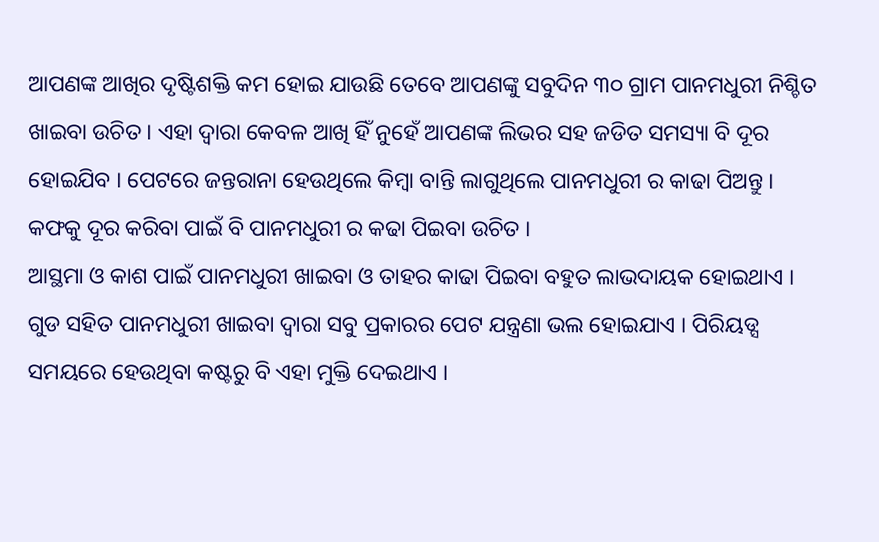ଆପଣଙ୍କ ଆଖିର ଦୃଷ୍ଟିଶକ୍ତି କମ ହୋଇ ଯାଉଛି ତେବେ ଆପଣଙ୍କୁ ସବୁଦିନ ୩୦ ଗ୍ରାମ ପାନମଧୁରୀ ନିଶ୍ଚିତ ଖାଇବା ଉଚିତ । ଏହା ଦ୍ଵାରା କେବଳ ଆଖି ହିଁ ନୁହେଁ ଆପଣଙ୍କ ଲିଭର ସହ ଜଡିତ ସମସ୍ୟା ବି ଦୂର ହୋଇଯିବ । ପେଟରେ ଜନ୍ତରାନା ହେଉଥିଲେ କିମ୍ବା ବାନ୍ତି ଲାଗୁଥିଲେ ପାନମଧୁରୀ ର କାଢା ପିଅନ୍ତୁ । କଫକୁ ଦୂର କରିବା ପାଇଁ ବି ପାନମଧୁରୀ ର କଢା ପିଇବା ଉଚିତ ।
ଆସ୍ଥମା ଓ କାଶ ପାଇଁ ପାନମଧୁରୀ ଖାଇବା ଓ ତାହର କାଢା ପିଇବା ବହୁତ ଲାଭଦାୟକ ହୋଇଥାଏ । ଗୁଡ ସହିତ ପାନମଧୁରୀ ଖାଇବା ଦ୍ଵାରା ସବୁ ପ୍ରକାରର ପେଟ ଯନ୍ତ୍ରଣା ଭଲ ହୋଇଯାଏ । ପିରିୟଡ୍ସ ସମୟରେ ହେଉଥିବା କଷ୍ଟରୁ ବି ଏହା ମୁକ୍ତି ଦେଇଥାଏ ।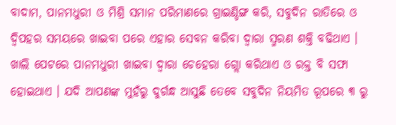ବାଦାମ, ପାନମଧୁରୀ ଓ ମିଶ୍ରି ସମାନ ପରିମାଣରେ ଗ୍ରାଇଣ୍ଡିଙ୍ଗ କରି, ସବୁଦିନ ରାତିରେ ଓ ଦ୍ଵିପହର ସମୟରେ ଖାଇବା ପରେ ଏହାର ସେବନ କରିବା ଦ୍ଵାରା ସ୍ମରଣ ଶକ୍ତି ବଢିଥାଏ ।
ଖାଲି ପେଟରେ ପାନମଧୁରୀ ଖାଇବା ଦ୍ଵାରା ଚେହେରା ଗ୍ଲୋ କରିଥାଏ ଓ ରକ୍ତ ବି ସଫା ହୋଇଥାଏ । ଯଦି ଆପଣଙ୍କ ମୁହଁରୁ ଦୁର୍ଗନ୍ଧ ଆସୁଛି ତେବେ ସବୁଦିନ ନିୟମିତ ରୂପରେ ୩ ରୁ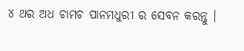୪ ଥର ଅଧ ଚାମଚ ପାନମଧୁରୀ ର ସେବନ କରନ୍ତୁ ।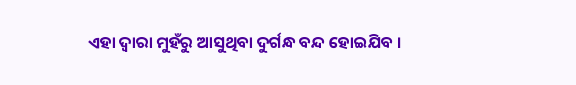ଏହା ଦ୍ଵାରା ମୁହଁରୁ ଆସୁଥିବା ଦୁର୍ଗନ୍ଧ ବନ୍ଦ ହୋଇଯିବ ।